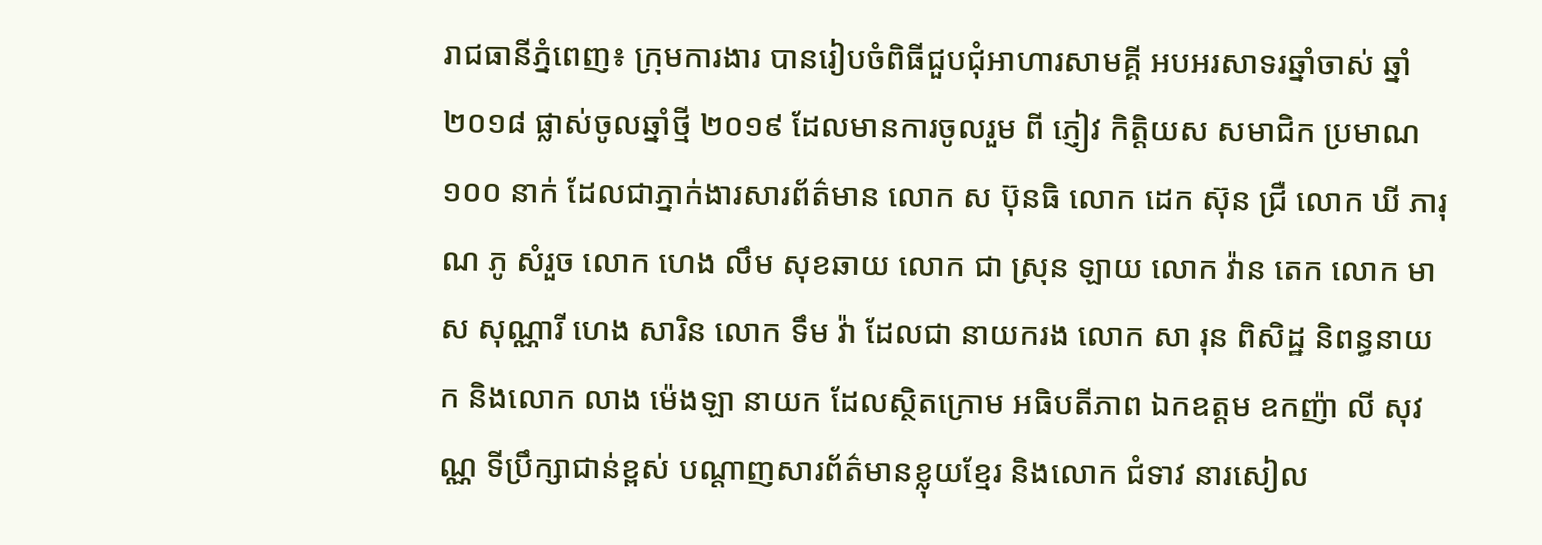រាជធានីភ្នំពេញ៖ ក្រុមការងារ បានរៀបចំពិធីជួបជុំអាហារសាមគ្គី អបអរសាទរឆ្នាំចាស់ ឆ្នាំ ២០១៨ ផ្លាស់ចូលឆ្នាំថ្មី ២០១៩ ដែលមានការចូលរួម ពី ភ្ញៀវ កិត្តិយស សមាជិក ប្រមាណ ១០០ នាក់ ដែលជាភ្នាក់ងារសារព័ត៌មាន លោក ស ប៊ុនធិ លោក ដេក ស៊ុន ជ្រឺ លោក ឃី ភារុណ ភូ សំរួច លោក ហេង លឹម សុខឆាយ លោក ជា ស្រុន ឡាយ លោក វ៉ាន តេក លោក មាស សុណ្ណារី ហេង សារិន លោក ទឹម វ៉ា ដែលជា នាយករង លោក សា រុន ពិសិដ្ឋ និពន្ធនាយក និងលោក លាង ម៉េងឡា នាយក ដែលស្ថិតក្រោម អធិបតីភាព ឯកឧត្តម ឧកញ៉ា លី សុវណ្ណ ទីប្រឹក្សាជាន់ខ្ពស់ បណ្តាញសារព័ត៌មានខ្លុយខ្មែរ និងលោក ជំទាវ នារសៀល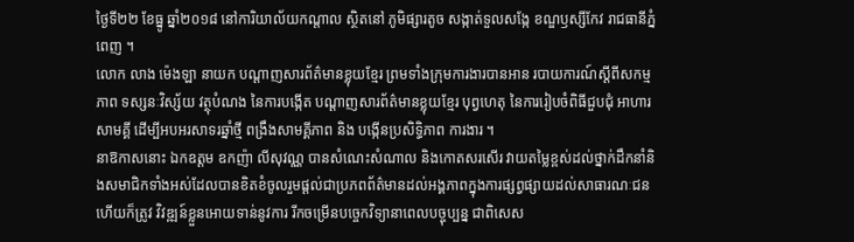ថ្ងៃទី២២ ខែធ្នូ ឆ្នាំ២០១៨ នៅការិយាល័យកណ្តាល ស្ថិតនៅ ភូមិផ្សារតូច សង្កាត់ទួលសង្កែ ខណ្ឌឫស្សីកែវ រាជធានីភ្នំពេញ ។
លោក លាង ម៉េងឡា នាយក បណ្តាញសារព័ត៌មានខ្លុយខ្មែរ ព្រមទាំងក្រុមការងារបានអាន របាយការណ៍ស្តីពីសកម្មភាព ទស្សនៈវិស្ស័យ វត្ថុបំណង នៃការបង្កើត បណ្តាញសារព័ត៌មានខ្លុយខ្មែរ បុព្វហេតុ នៃការរៀបចំពិធីជួបជុំ អាហារសាមគ្គី ដើម្បីអបអរសាទរឆ្នាំថ្មី ពង្រឹងសាមគ្គីភាព និង បង្កើនប្រសិទ្ធិភាព ការងារ ។
នាឱកាសនោះ ឯកឧត្តម ឧកញ៉ា លីសុវណ្ណ បានសំណេះសំណាល និងកោតសរសើរ វាយតម្លៃខ្ពស់ដល់ថ្នាក់ដឹកនាំនិងសមាជិកទាំងអស់ដែលបានខិតខំចូលរួមផ្តល់ជាប្រភពព័ត៌មានដល់អង្គភាពក្នុងការផ្សព្វផ្សាយដល់សាធារណៈជន ហើយក៏ត្រូវ វិវឌ្ឍន៍ខ្លួនអោយទាន់នូវការ រីកចម្រើនបច្ចេកវិទ្យានាពេលបច្ចុប្បន្ន ជាពិសេស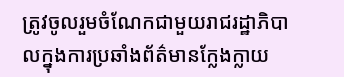ត្រូវចូលរួមចំណែកជាមួយរាជរដ្ឋាភិបាលក្នុងការប្រឆាំងព័ត៌មានក្លែងក្លាយ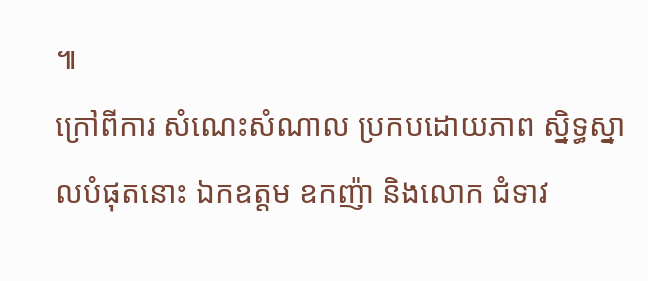៕
ក្រៅពីការ សំណេះសំណាល ប្រកបដោយភាព ស្និទ្ធស្នាលបំផុតនោះ ឯកឧត្តម ឧកញ៉ា និងលោក ជំទាវ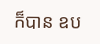ក៏បាន ឧប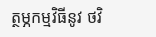ត្ថម្ភកម្មវិធីនូវ ថវិ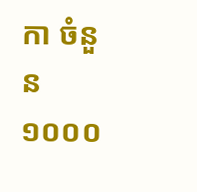កា ចំនួន ១០០០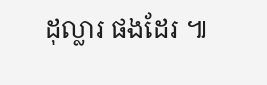ដុល្លារ ផងដែរ ៕